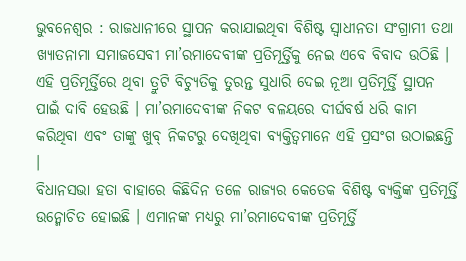ଭୁବନେଶ୍ୱର : ରାଜଧାନୀରେ ସ୍ଥାପନ କରାଯାଇଥିବା ବିଶିଷ୍ଟ ସ୍ୱାଧୀନତା ସଂଗ୍ରାମୀ ତଥା ଖ୍ୟାତନାମା ସମାଜସେବୀ ମା’ରମାଦେବୀଙ୍କ ପ୍ରତିମୂର୍ତ୍ତିକୁ ନେଇ ଏବେ ବିବାଦ ଉଠିଛି । ଏହି ପ୍ରତିମୂର୍ତ୍ତିରେ ଥିବା ତ୍ରୁଟି ବିଚ୍ୟୁତିକୁ ତୁରନ୍ତ ସୁଧାରି ଦେଇ ନୂଆ ପ୍ରତିମୂର୍ତ୍ତି ସ୍ଥାପନ ପାଇଁ ଦାବି ହେଉଛି । ମା’ରମାଦେବୀଙ୍କ ନିକଟ ବଳୟରେ ଦୀର୍ଘବର୍ଷ ଧରି କାମ କରିଥିବା ଏବଂ ତାଙ୍କୁ ଖୁବ୍ ନିକଟରୁ ଦେଖିଥିବା ବ୍ୟକ୍ତିତ୍ୱମାନେ ଏହି ପ୍ରସଂଗ ଉଠାଇଛନ୍ତି ।
ବିଧାନସଭା ହତା ବାହାରେ କିଛିଦିନ ତଳେ ରାଜ୍ୟର କେତେକ ବିଶିଷ୍ଟ ବ୍ୟକ୍ତିଙ୍କ ପ୍ରତିମୂର୍ତ୍ତି ଉନ୍ମୋଚିତ ହୋଇଛି । ଏମାନଙ୍କ ମଧ୍ୟରୁ ମା’ରମାଦେବୀଙ୍କ ପ୍ରତିମୂର୍ତ୍ତି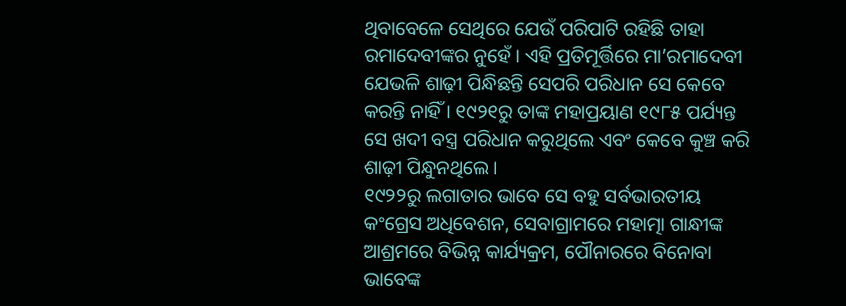ଥିବାବେଳେ ସେଥିରେ ଯେଉଁ ପରିପାଟି ରହିଛି ତାହା ରମାଦେବୀଙ୍କର ନୁହେଁ । ଏହି ପ୍ରତିମୂର୍ତ୍ତିରେ ମା’ରମାଦେବୀ ଯେଭଳି ଶାଢ଼ୀ ପିନ୍ଧିଛନ୍ତି ସେପରି ପରିଧାନ ସେ କେବେ କରନ୍ତି ନାହିଁ । ୧୯୨୧ରୁ ତାଙ୍କ ମହାପ୍ରୟାଣ ୧୯୮୫ ପର୍ଯ୍ୟନ୍ତ ସେ ଖଦୀ ବସ୍ତ୍ର ପରିଧାନ କରୁଥିଲେ ଏବଂ କେବେ କୁଞ୍ଚ କରି ଶାଢ଼ୀ ପିନ୍ଧୁନଥିଲେ ।
୧୯୨୨ରୁ ଲଗାତାର ଭାବେ ସେ ବହୁ ସର୍ବଭାରତୀୟ କଂଗ୍ରେସ ଅଧିବେଶନ, ସେବାଗ୍ରାମରେ ମହାତ୍ମା ଗାନ୍ଧୀଙ୍କ ଆଶ୍ରମରେ ବିଭିନ୍ନ କାର୍ଯ୍ୟକ୍ରମ, ପୌନାରରେ ବିନୋବା ଭାବେଙ୍କ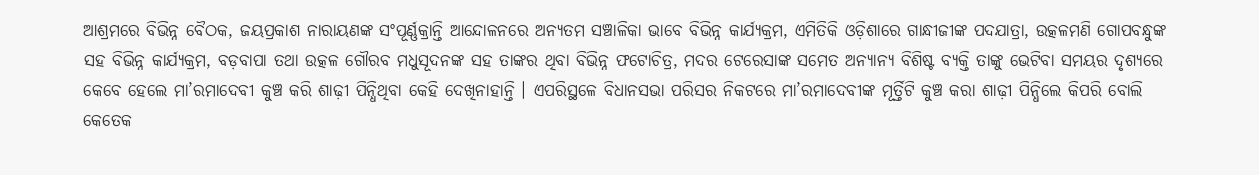ଆଶ୍ରମରେ ବିଭିନ୍ନ ବୈଠକ, ଜୟପ୍ରକାଶ ନାରାୟଣଙ୍କ ସଂପୂର୍ଣ୍ଣକ୍ରାନ୍ତି ଆନ୍ଦୋଳନରେ ଅନ୍ୟତମ ସଞ୍ଚାଳିକା ଭାବେ ବିଭିନ୍ନ କାର୍ଯ୍ୟକ୍ରମ, ଏମିତିକି ଓଡ଼ିଶାରେ ଗାନ୍ଧୀଜୀଙ୍କ ପଦଯାତ୍ରା, ଉତ୍କଳମଣି ଗୋପବନ୍ଧୁଙ୍କ ସହ ବିଭିନ୍ନ କାର୍ଯ୍ୟକ୍ରମ, ବଡ଼ବାପା ତଥା ଉତ୍କଳ ଗୌରବ ମଧୁସୂଦନଙ୍କ ସହ ତାଙ୍କର ଥିବା ବିଭିନ୍ନ ଫଟୋଚିତ୍ର, ମଦର ଟେରେସାଙ୍କ ସମେତ ଅନ୍ୟାନ୍ୟ ବିଶିଷ୍ଟ ବ୍ୟକ୍ତି ତାଙ୍କୁ ଭେଟିବା ସମୟର ଦୃଶ୍ୟରେ କେବେ ହେଲେ ମା’ରମାଦେବୀ କୁଞ୍ଚ କରି ଶାଢ଼ୀ ପିନ୍ଧିଥିବା କେହି ଦେଖିନାହାନ୍ତି । ଏପରିସ୍ଥଳେ ବିଧାନସଭା ପରିସର ନିକଟରେ ମା’ରମାଦେବୀଙ୍କ ମୂର୍ତ୍ତିଟି କୁଞ୍ଚ କରା ଶାଢ଼ୀ ପିନ୍ଧିଲେ କିପରି ବୋଲି କେତେକ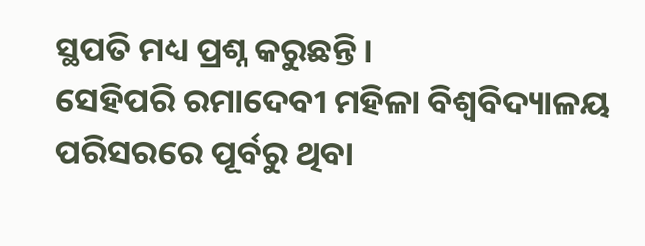ସ୍ଥପତି ମଧ୍ୟ ପ୍ରଶ୍ନ କରୁଛନ୍ତି ।
ସେହିପରି ରମାଦେବୀ ମହିଳା ବିଶ୍ୱବିଦ୍ୟାଳୟ ପରିସରରେ ପୂର୍ବରୁ ଥିବା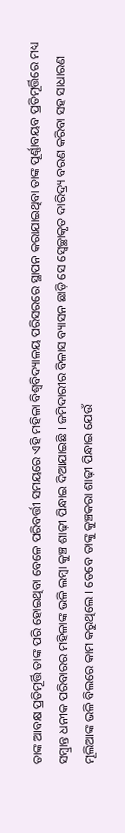ତାଙ୍କ ଆବକ୍ଷ ପ୍ରତିମୂର୍ତ୍ତି ତାଙ୍କ ପରି ହୋଇଥିବା ବେଳେ ପରିବର୍ତ୍ତୀ ସମୟରେ ଏହି ମହିଳା ବିଶ୍ୱବିଦ୍ୟାଳୟ ପରିସରରେ ସ୍ଥାପନ କରାଯାଇଥିବା ତାଙ୍କ ପୂର୍ଣ୍ଣାବୟବ ପ୍ରତିମୂର୍ତ୍ତିରେ ମଧ୍ୟ ସମ୍ବ୍ରାନ୍ତ ଧନୀକ ପରିବାରର ମହିଳାଙ୍କ ଭଳି ଲମ୍ବା କୁଞ୍ଚ ଶାଢ଼ୀ ପିନ୍ଧାଇ ଦିଆଯାଇଛି । ଜମିଦାରୀର ବିଳାସ ବ୍ୟାସନ ଛାଡ଼ି ସେ ସ୍ୱେଚ୍ଛାକୃତ ଦାରିଦ୍ର୍ୟ ବରଣ କରିବା ସହ ସାଧାରଣ ମୂଲିଆଙ୍କ ଭଳି ବିଲରେ କାମ କରୁଥିଲେ । ତେବେ ତାଙ୍କୁ କୁଞ୍ଚକରା ଶାଢ଼ୀ ପିନ୍ଧାଇ ଯେଉଁ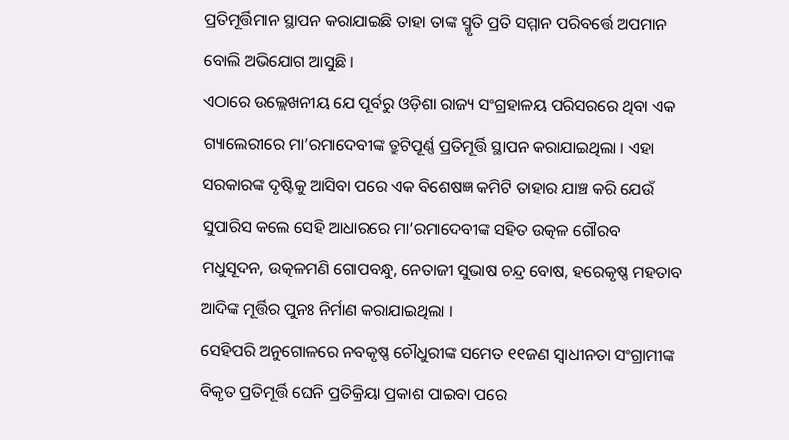ପ୍ରତିମୂର୍ତ୍ତିମାନ ସ୍ଥାପନ କରାଯାଇଛି ତାହା ତାଙ୍କ ସ୍ମୃତି ପ୍ରତି ସମ୍ମାନ ପରିବର୍ତ୍ତେ ଅପମାନ ବୋଲି ଅଭିଯୋଗ ଆସୁଛି ।
ଏଠାରେ ଉଲ୍ଲେଖନୀୟ ଯେ ପୂର୍ବରୁ ଓଡ଼ିଶା ରାଜ୍ୟ ସଂଗ୍ରହାଳୟ ପରିସରରେ ଥିବା ଏକ ଗ୍ୟାଲେରୀରେ ମା’ରମାଦେବୀଙ୍କ ତ୍ରୁଟିପୂର୍ଣ୍ଣ ପ୍ରତିମୂର୍ତ୍ତି ସ୍ଥାପନ କରାଯାଇଥିଲା । ଏହା ସରକାରଙ୍କ ଦୃଷ୍ଟିକୁ ଆସିବା ପରେ ଏକ ବିଶେଷଜ୍ଞ କମିଟି ତାହାର ଯାଞ୍ଚ କରି ଯେଉଁ ସୁପାରିସ କଲେ ସେହି ଆଧାରରେ ମା’ରମାଦେବୀଙ୍କ ସହିତ ଉତ୍କଳ ଗୌରବ ମଧୁସୂଦନ, ଉତ୍କଳମଣି ଗୋପବନ୍ଧୁ, ନେତାଜୀ ସୁଭାଷ ଚନ୍ଦ୍ର ବୋଷ, ହରେକୃଷ୍ଣ ମହତାବ ଆଦିଙ୍କ ମୂର୍ତ୍ତିର ପୁନଃ ନିର୍ମାଣ କରାଯାଇଥିଲା ।
ସେହିପରି ଅନୁଗୋଳରେ ନବକୃଷ୍ଣ ଚୌଧୁରୀଙ୍କ ସମେତ ୧୧ଜଣ ସ୍ୱାଧୀନତା ସଂଗ୍ରାମୀଙ୍କ ବିକୃତ ପ୍ରତିମୂର୍ତ୍ତି ଘେନି ପ୍ରତିକ୍ରିୟା ପ୍ରକାଶ ପାଇବା ପରେ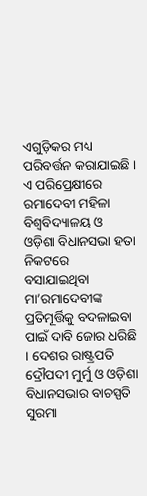ଏଗୁଡ଼ିକର ମଧ୍ୟ ପରିବର୍ତ୍ତନ କରାଯାଇଛି । ଏ ପରିପ୍ରେକ୍ଷୀରେ ରମାଦେବୀ ମହିଳା ବିଶ୍ୱବିଦ୍ୟାଳୟ ଓ ଓଡ଼ିଶା ବିଧାନସଭା ହତା ନିକଟରେ ବସାଯାଇଥିବା ମା’ରମାଦେବୀଙ୍କ ପ୍ରତିମୂର୍ତ୍ତିକୁ ବଦଳାଇବା ପାଇଁ ଦାବି ଜୋର ଧରିଛି । ଦେଶର ରାଷ୍ଟ୍ରପତି ଦ୍ରୌପଦୀ ମୁର୍ମୁ ଓ ଓଡ଼ିଶା ବିଧାନସଭାର ବାଚସ୍ପତି ସୁରମା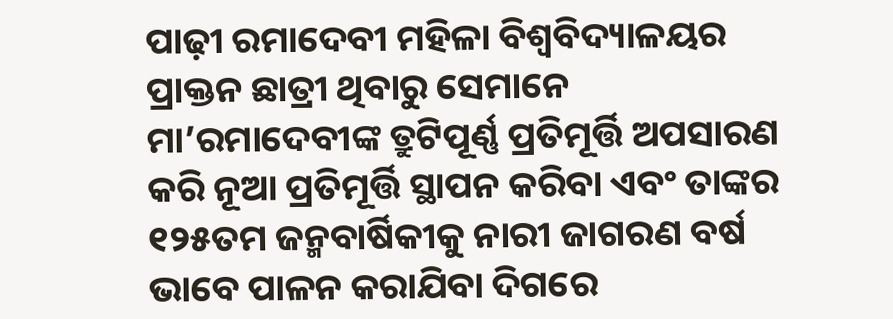ପାଢ଼ୀ ରମାଦେବୀ ମହିଳା ବିଶ୍ୱବିଦ୍ୟାଳୟର ପ୍ରାକ୍ତନ ଛାତ୍ରୀ ଥିବାରୁ ସେମାନେ ମା’ରମାଦେବୀଙ୍କ ତ୍ରୁଟିପୂର୍ଣ୍ଣ ପ୍ରତିମୂର୍ତ୍ତି ଅପସାରଣ କରି ନୂଆ ପ୍ରତିମୂର୍ତ୍ତି ସ୍ଥାପନ କରିବା ଏବଂ ତାଙ୍କର ୧୨୫ତମ ଜନ୍ମବାର୍ଷିକୀକୁ ନାରୀ ଜାଗରଣ ବର୍ଷ ଭାବେ ପାଳନ କରାଯିବା ଦିଗରେ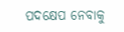ପଦକ୍ଷେପ ନେବାକୁ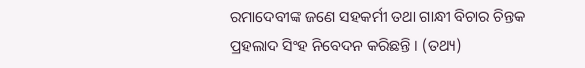ରମାଦେବୀଙ୍କ ଜଣେ ସହକର୍ମୀ ତଥା ଗାନ୍ଧୀ ବିଚାର ଚିନ୍ତକ ପ୍ରହଲାଦ ସିଂହ ନିବେଦନ କରିଛନ୍ତି । (ତଥ୍ୟ)